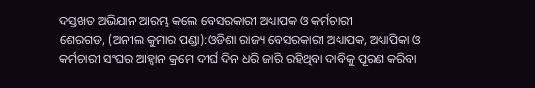ଦସ୍ତଖତ ଅଭିଯାନ ଆରମ୍ଭ କଲେ ବେସରକାରୀ ଅଧ୍ୟାପକ ଓ କର୍ମଚାରୀ
ଶେରଗଡ, (ଅନୀଲ କୁମାର ପଣ୍ଡା):ଓଡିଶା ରାଜ୍ୟ ବେସରକାରୀ ଅଧ୍ୟାପକ, ଅଧ୍ୟାପିକା ଓ କର୍ମଚାରୀ ସଂଘର ଆହ୍ବାନ କ୍ରମେ ଦୀର୍ଘ ଦିନ ଧରି ଜାରି ରହିଥିବା ଦାବିକୁ ପୂରଣ କରିବା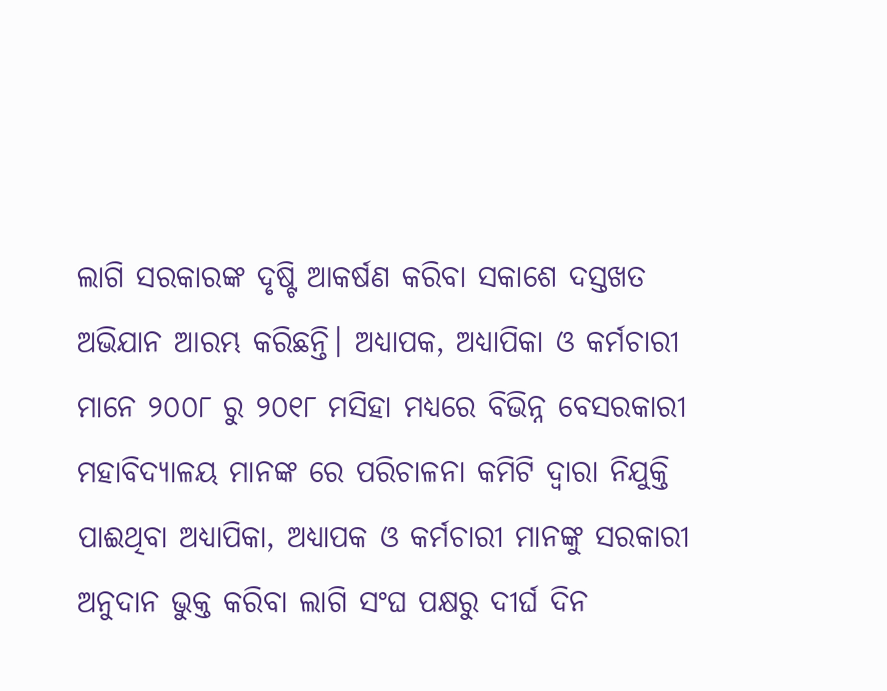ଲାଗି ସରକାରଙ୍କ ଦୃଷ୍ଟି ଆକର୍ଷଣ କରିବା ସକାଶେ ଦସ୍ତଖତ ଅଭିଯାନ ଆରମ୍ଭ କରିଛନ୍ତି। ଅଧ୍ୟାପକ, ଅଧ୍ୟାପିକା ଓ କର୍ମଚାରୀ ମାନେ ୨୦୦୮ ରୁ ୨୦୧୮ ମସିହା ମଧ୍ୟରେ ବିଭିନ୍ନ ବେସରକାରୀ ମହାବିଦ୍ୟାଳୟ ମାନଙ୍କ ରେ ପରିଚାଳନା କମିଟି ଦ୍ବାରା ନିଯୁକ୍ତି ପାଈଥିବା ଅଧ୍ୟାପିକା, ଅଧ୍ୟାପକ ଓ କର୍ମଚାରୀ ମାନଙ୍କୁ ସରକାରୀ ଅନୁଦାନ ଭୁକ୍ତ କରିବା ଲାଗି ସଂଘ ପକ୍ଷରୁ ଦୀର୍ଘ ଦିନ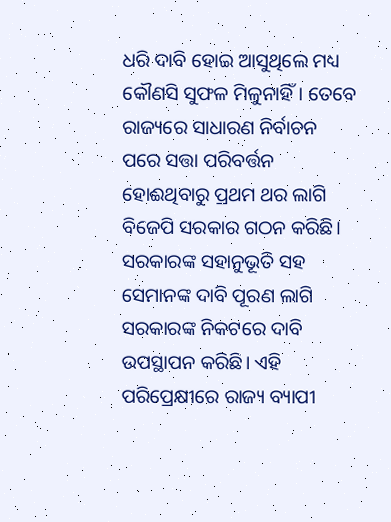ଧରି ଦାବି ହୋଇ ଆସୁଥିଲେ ମଧ୍ୟ କୌଣସି ସୁଫଳ ମିଳୁନାହିଁ। ତେବେ ରାଜ୍ୟରେ ସାଧାରଣ ନିର୍ବାଚନ ପରେ ସତ୍ତା ପରିବର୍ତ୍ତନ ହୋଈଥିବାରୁ ପ୍ରଥମ ଥର ଲାଗି ବିଜେପି ସରକାର ଗଠନ କରିଛି। ସରକାରଙ୍କ ସହାନୁଭୂତି ସହ ସେମାନଙ୍କ ଦାବି ପୂରଣ ଲାଗି ସରକାରଙ୍କ ନିକଟରେ ଦାବି ଉପସ୍ଥାପନ କରିଛି। ଏହି ପରିପ୍ରେକ୍ଷୀରେ ରାଜ୍ୟ ବ୍ୟାପୀ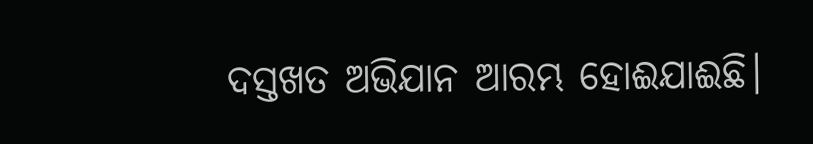ଦସ୍ତଖତ ଅଭିଯାନ ଆରମ୍ଭ ହୋଈଯାଈଛି।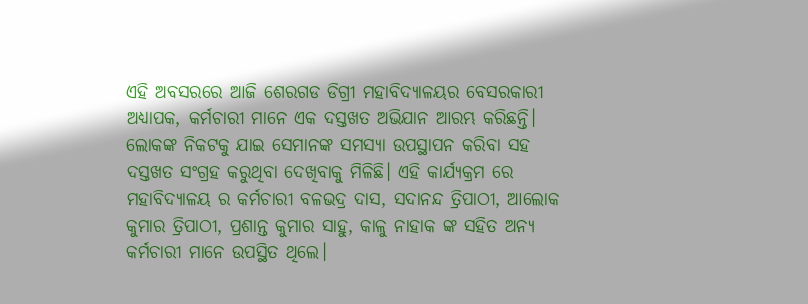ଏହି ଅବସରରେ ଆଜି ଶେରଗଡ ଡିଗ୍ରୀ ମହାବିଦ୍ୟାଳୟର ବେସରକାରୀ ଅଧ୍ୟାପକ, କର୍ମଚାରୀ ମାନେ ଏକ ଦସ୍ତଖତ ଅଭିଯାନ ଆରମ୍ଭ କରିଛନ୍ତି। ଲୋକଙ୍କ ନିକଟକୁ ଯାଇ ସେମାନଙ୍କ ସମସ୍ୟା ଉପସ୍ଥାପନ କରିବା ସହ ଦସ୍ତଖତ ସଂଗ୍ରହ କରୁଥିବା ଦେଖିବାକୁ ମିଳିଛି। ଏହି କାର୍ଯ୍ୟକ୍ରମ ରେ ମହାବିଦ୍ୟାଳୟ ର କର୍ମଚାରୀ ବଳଭଦ୍ର ଦାସ, ସଦାନନ୍ଦ ତ୍ରିପାଠୀ, ଆଲୋକ କୁମାର ତ୍ରିପାଠୀ, ପ୍ରଶାନ୍ତ କୁମାର ସାହୁ, କାଳୁ ନାହାକ ଙ୍କ ସହିତ ଅନ୍ୟ କର୍ମଚାରୀ ମାନେ ଉପସ୍ଥିତ ଥିଲେ।